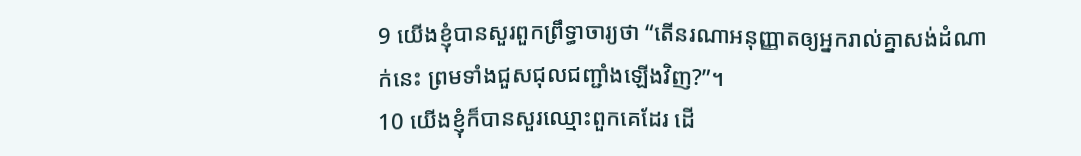9 យើងខ្ញុំបានសួរពួកព្រឹទ្ធាចារ្យថា “តើនរណាអនុញ្ញាតឲ្យអ្នករាល់គ្នាសង់ដំណាក់នេះ ព្រមទាំងជួសជុលជញ្ជាំងឡើងវិញ?”។
10 យើងខ្ញុំក៏បានសួរឈ្មោះពួកគេដែរ ដើ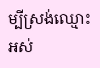ម្បីស្រង់ឈ្មោះអស់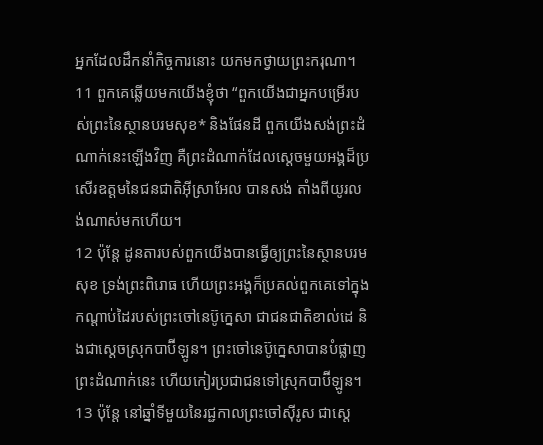អ្នកដែលដឹកនាំកិច្ចការនោះ យកមកថ្វាយព្រះករុណា។
11 ពួកគេឆ្លើយមកយើងខ្ញុំថា “ពួកយើងជាអ្នកបម្រើរបស់ព្រះនៃស្ថានបរមសុខ* និងផែនដី ពួកយើងសង់ព្រះដំណាក់នេះឡើងវិញ គឺព្រះដំណាក់ដែលស្ដេចមួយអង្គដ៏ប្រសើរឧត្ដមនៃជនជាតិអ៊ីស្រាអែល បានសង់ តាំងពីយូរលង់ណាស់មកហើយ។
12 ប៉ុន្តែ ដូនតារបស់ពួកយើងបានធ្វើឲ្យព្រះនៃស្ថានបរមសុខ ទ្រង់ព្រះពិរោធ ហើយព្រះអង្គក៏ប្រគល់ពួកគេទៅក្នុងកណ្ដាប់ដៃរបស់ព្រះចៅនេប៊ូក្នេសា ជាជនជាតិខាល់ដេ និងជាស្ដេចស្រុកបាប៊ីឡូន។ ព្រះចៅនេប៊ូក្នេសាបានបំផ្លាញព្រះដំណាក់នេះ ហើយកៀរប្រជាជនទៅស្រុកបាប៊ីឡូន។
13 ប៉ុន្តែ នៅឆ្នាំទីមួយនៃរជ្ជកាលព្រះចៅស៊ីរូស ជាស្ដេ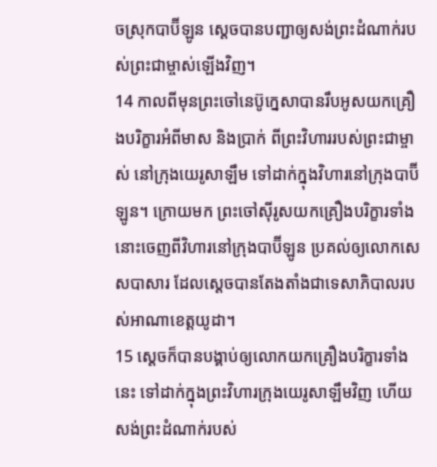ចស្រុកបាប៊ីឡូន ស្ដេចបានបញ្ជាឲ្យសង់ព្រះដំណាក់របស់ព្រះជាម្ចាស់ឡើងវិញ។
14 កាលពីមុនព្រះចៅនេប៊ូក្នេសាបានរឹបអូសយកគ្រឿងបរិក្ខារអំពីមាស និងប្រាក់ ពីព្រះវិហាររបស់ព្រះជាម្ចាស់ នៅក្រុងយេរូសាឡឹម ទៅដាក់ក្នុងវិហារនៅក្រុងបាប៊ីឡូន។ ក្រោយមក ព្រះចៅស៊ីរូសយកគ្រឿងបរិក្ខារទាំងនោះចេញពីវិហារនៅក្រុងបាប៊ីឡូន ប្រគល់ឲ្យលោកសេសបាសារ ដែលស្ដេចបានតែងតាំងជាទេសាភិបាលរបស់អាណាខេត្តយូដា។
15 ស្ដេចក៏បានបង្គាប់ឲ្យលោកយកគ្រឿងបរិក្ខារទាំងនេះ ទៅដាក់ក្នុងព្រះវិហារក្រុងយេរូសាឡឹមវិញ ហើយសង់ព្រះដំណាក់របស់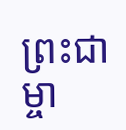ព្រះជាម្ចា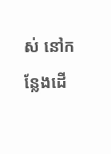ស់ នៅកន្លែងដើ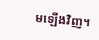មឡើងវិញ។